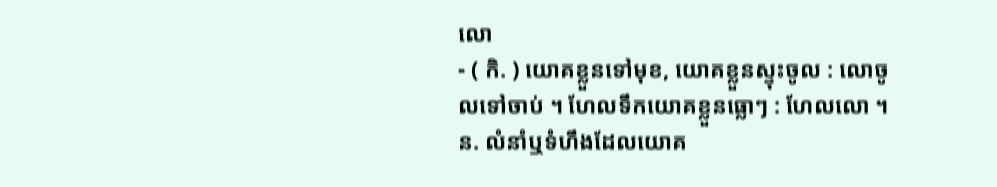លោ
- ( កិ. ) យោគខ្លួនទៅមុខ, យោគខ្លួនស្ទុះចូល : លោចូលទៅចាប់ ។ ហែលទឹកយោគខ្លួនធ្លោៗ : ហែលលោ ។ ន. លំនាំឬទំហឹងដែលយោគ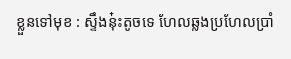ខ្លួនទៅមុខ : ស្ទឹងនុ៎ះតូចទេ ហែលឆ្លងប្រហែលប្រាំ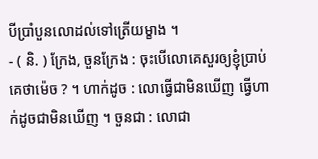បីប្រាំបួនលោដល់ទៅត្រើយម្ខាង ។
- ( និ. ) ក្រែង, ចួនក្រែង : ចុះបើលោគេសួរឲ្យខ្ញុំប្រាប់គេថាម៉េច ? ។ ហាក់ដូច : លោធ្វើជាមិនឃើញ ធ្វើហាក់ដូចជាមិនឃើញ ។ ចួនជា : លោជា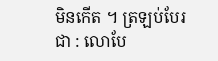មិនកើត ។ ត្រឡប់បែរជា : លោបែ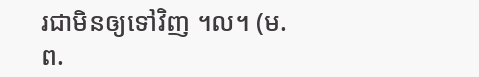រជាមិនឲ្យទៅវិញ ។ល។ (ម. ព.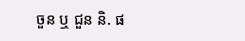ចួន ឬ ជួន និ. ផ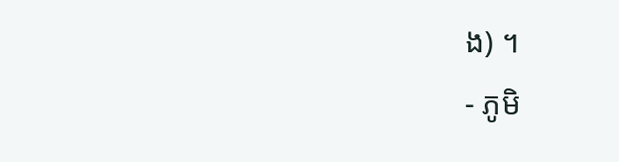ង) ។
- ភូមិ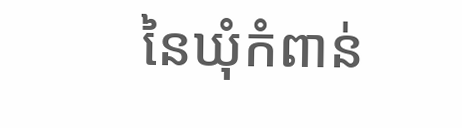នៃឃុំកំពាន់